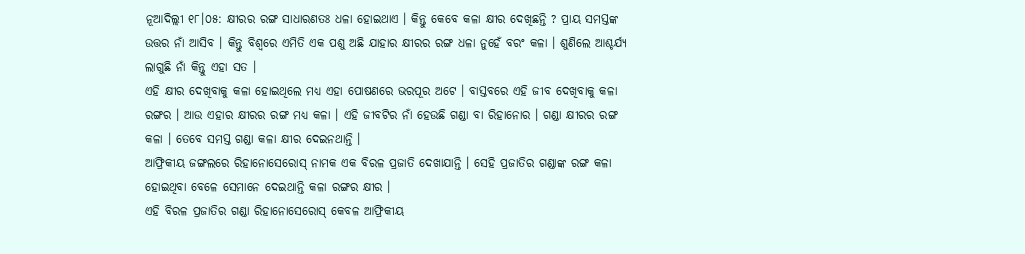ନୂଆଦିଲ୍ଲୀ ୧୮।୦୫: କ୍ଷୀରର ରଙ୍ଗ ସାଧାରଣତଃ ଧଳା ହୋଇଥାଏ । କିନ୍ତୁ କେବେ କଳା କ୍ଷୀର ଦେଖିଛନ୍ତି ? ପ୍ରାୟ ସମସ୍ତଙ୍କ ଉତ୍ତର ନାଁ ଆସିବ । କିନ୍ତୁ ବିଶ୍ବରେ ଏମିତି ଏକ ପଶୁ ଅଛି ଯାହାର କ୍ଷୀରର ରଙ୍ଗ ଧଳା ନୁହେଁ ବରଂ କଳା । ଶୁଣିଲେ ଆଶ୍ଚର୍ଯ୍ୟ ଲାଗୁଛି ନାଁ କିନ୍ତୁ ଏହା ସତ ।
ଏହି କ୍ଷୀର ଦେଖିବାକୁ କଳା ହୋଇଥିଲେ ମଧ୍ୟ ଏହା ପୋଷଣରେ ଭରପୂର ଅଟେ । ବାସ୍ତବରେ ଏହି ଜୀବ ଦେଖିବାକୁ କଳା ରଙ୍ଗର । ଆଉ ଏହାର କ୍ଷୀରର ରଙ୍ଗ ମଧ୍ୟ କଳା । ଏହି ଜୀବଟିର ନାଁ ହେଉଛି ଗଣ୍ଡା ବା ରିହାନୋର । ଗଣ୍ଡା କ୍ଷୀରର ରଙ୍ଗ କଳା । ତେବେ ସମସ୍ତ ଗଣ୍ଡା କଳା କ୍ଷୀର ଦେଇନଥାନ୍ତି ।
ଆଫ୍ରିକୀୟ ଜଙ୍ଗଲରେ ରିହାନୋସେରୋସ୍ ନାମକ ଏକ ବିରଳ ପ୍ରଜାତି ଦେଖାଯାନ୍ତି । ସେହି ପ୍ରଜାତିର ଗଣ୍ଡାଙ୍କ ରଙ୍ଗ କଳା ହୋଇଥିବା ବେଳେ ସେମାନେ ଦେଇଥାନ୍ତି କଳା ରଙ୍ଗର କ୍ଷୀର ।
ଏହି ବିରଳ ପ୍ରଜାତିର ଗଣ୍ଡା ରିହାନୋସେରୋସ୍ କେବଳ ଆଫ୍ରିକୀୟ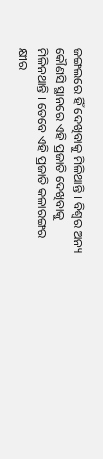ଜଙ୍ଗଲରେ ହିଁ ଦେଖିବାକୁ ମିଳିଥାନ୍ତି । ବିଶ୍ବର ଅନ୍ୟ କୌଣସି ସ୍ଥାନରେ ଏହି ପ୍ରଜାତି ଦେଖିବାକୁ ମିଳିନଥାନ୍ତି । ତେବେ ଏହି ପ୍ରଜାତି କଳାରଙ୍ଗର କ୍ଷୀର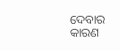ଦେବାର କାରଣ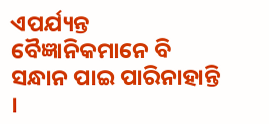ଏପର୍ଯ୍ୟନ୍ତ ବୈଜ୍ଞାନିକମାନେ ବି ସନ୍ଧାନ ପାଇ ପାରିନାହାନ୍ତି ।